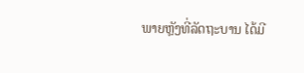ພາຍຫຼັງທີ່ລັດຖະບານ ໄດ້ມີ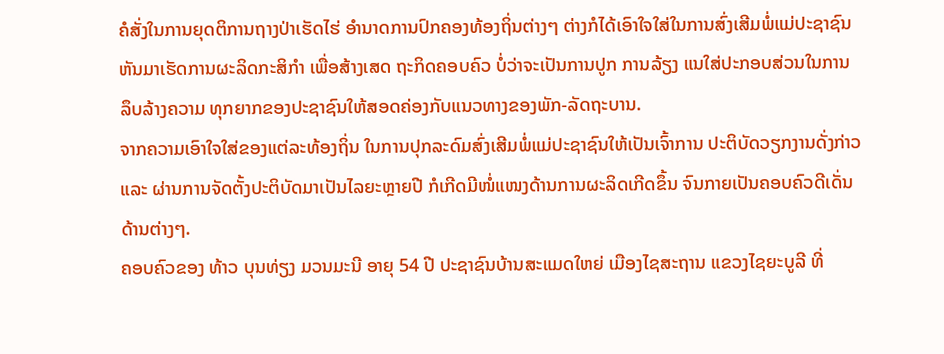ຄໍສັ່ງໃນການຍຸດຕິການຖາງປ່າເຮັດໄຮ່ ອຳນາດການປົກຄອງທ້ອງຖິ່ນຕ່າງໆ ຕ່າງກໍໄດ້ເອົາໃຈໃສ່ໃນການສົ່ງເສີມພໍ່ແມ່ປະຊາຊົນ ຫັນມາເຮັດການຜະລິດກະສິກຳ ເພື່ອສ້າງເສດ ຖະກິດຄອບຄົວ ບໍ່ວ່າຈະເປັນການປູກ ການລ້ຽງ ແນໃສ່ປະກອບສ່ວນໃນການລຶບລ້າງຄວາມ ທຸກຍາກຂອງປະຊາຊົນໃຫ້ສອດຄ່ອງກັບແນວທາງຂອງພັກ-ລັດຖະບານ.
ຈາກຄວາມເອົາໃຈໃສ່ຂອງແຕ່ລະທ້ອງຖິ່ນ ໃນການປຸກລະດົມສົ່ງເສີມພໍ່ແມ່ປະຊາຊົນໃຫ້ເປັນເຈົ້າການ ປະຕິບັດວຽກງານດັ່ງກ່າວ ແລະ ຜ່ານການຈັດຕັ້ງປະຕິບັດມາເປັນໄລຍະຫຼາຍປີ ກໍເກີດມີໜໍ່ແໜງດ້ານການຜະລິດເກີດຂຶ້ນ ຈົນກາຍເປັນຄອບຄົວດີເດັ່ນດ້ານຕ່າງໆ.
ຄອບຄົວຂອງ ທ້າວ ບຸນທ່ຽງ ມວນມະນີ ອາຍຸ 54 ປີ ປະຊາຊົນບ້ານສະແມດໃຫຍ່ ເມືອງໄຊສະຖານ ແຂວງໄຊຍະບູລີ ທີ່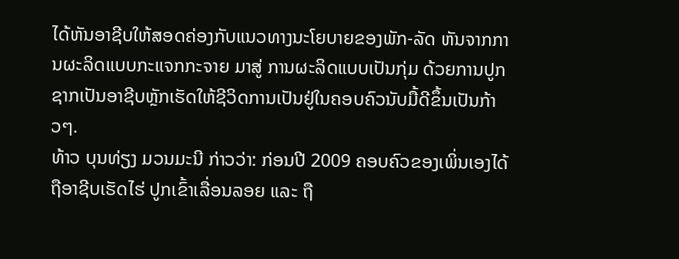ໄດ້ຫັນອາຊີບໃຫ້ສອດຄ່ອງກັບແນວທາງນະໂຍບາຍຂອງພັກ-ລັດ ຫັນຈາກການຜະລິດແບບກະແຈກກະຈາຍ ມາສູ່ ການຜະລິດແບບເປັນກຸ່ມ ດ້ວຍການປູກຊາກເປັນອາຊີບຫຼັກເຮັດໃຫ້ຊີວິດການເປັນຢູ່ໃນຄອບຄົວນັບມື້ດີຂຶ້ນເປັນກ້າວໆ.
ທ້າວ ບຸນທ່ຽງ ມວນມະນີ ກ່າວວ່າ: ກ່ອນປີ 2009 ຄອບຄົວຂອງເພິ່ນເອງໄດ້ຖືອາຊີບເຮັດໄຮ່ ປູກເຂົ້າເລື່ອນລອຍ ແລະ ຖື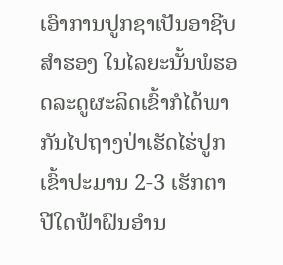ເອົາການປູກຊາເປັນອາຊີບສຳຮອງ ໃນໄລຍະນັ້ນພໍຮອດລະດູຜະລິດເຂົ້າກໍໄດ້ພາກັນໄປຖາງປ່າເຮັດໄຮ່ປູກເຂົ້າປະມານ 2-3 ເຮັກຕາ ປີໃດຟ້າຝົນອຳນ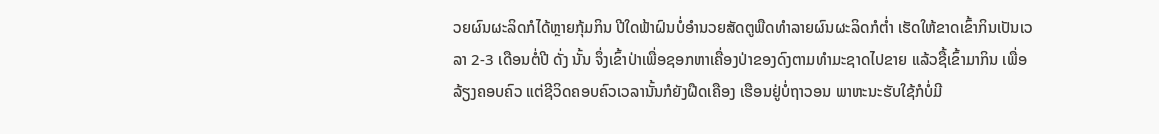ວຍຜົນຜະລິດກໍໄດ້ຫຼາຍກຸ້ມກິນ ປີໃດຟ້າຝົນບໍ່ອຳນວຍສັດຕູພືດທຳລາຍຜົນຜະລິດກໍຕ່ຳ ເຮັດໃຫ້ຂາດເຂົ້າກິນເປັນເວລາ 2-3 ເດືອນຕໍ່ປີ ດັ່ງ ນັ້ນ ຈຶ່ງເຂົ້າປ່າເພື່ອຊອກຫາເຄື່ອງປ່າຂອງດົງຕາມທຳມະຊາດໄປຂາຍ ແລ້ວຊື້ເຂົ້າມາກິນ ເພື່ອລ້ຽງຄອບຄົວ ແຕ່ຊີວິດຄອບຄົວເວລານັ້ນກໍຍັງຝືດເຄືອງ ເຮືອນຢູ່ບໍ່ຖາວອນ ພາຫະນະຮັບໃຊ້ກໍບໍ່ມີ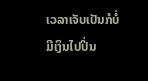ເວລາເຈັບເປັນກໍບໍ່ມີເງິນໄປປິ່ນ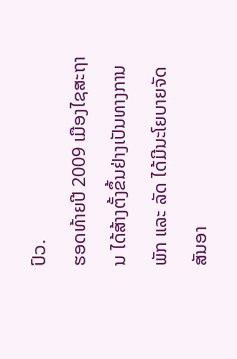ປົວ.
ຮອດທ້າຍປີ 2009 ເມືອງໄຊສະຖານ ໄດ້ສ້າງຕັ້ງຂຶ້ນຢ່າງເປັນທາງການ ພັກ ແລະ ລັດ ໄດ້ມີນະໂຍບາຍຈັດສັນອາ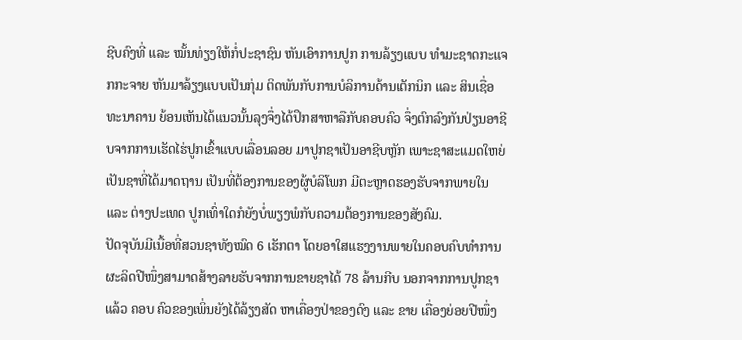ຊີບຄົງທີ່ ແລະ ໝັ້ນທ່ຽງໃຫ້ກໍ່ປະຊາຊົນ ຫັນເອົາການປູກ ການລ້ຽງແບບ ທຳມະຊາດກະແຈກກະຈາຍ ຫັນມາລ້ຽງແບບເປັນກຸ່ມ ຕິດພັນກັບການບໍລິການດ້ານເຕັກນິກ ແລະ ສິນເຊື່ອທະນາຄານ ຍ້ອນເຫັນໄດ້ແນວນັ້ນລຸງຈຶ່ງໄດ້ປຶກສາຫາລືກັບຄອບຄົວ ຈຶ່ງຕົກລົງກັນປ່ຽນອາຊີບຈາກການເຮັດໄຮ່ປູກເຂົ້າແບບເລື່ອນລອຍ ມາປູກຊາເປັນອາຊີບຫຼັກ ເພາະຊາສະແມດໃຫຍ່ເປັນຊາທີ່ໄດ້ມາດຖານ ເປັນທີ່ຕ້ອງການຂອງຜູ້ບໍລິໂພກ ມີຕະຫຼາດຮອງຮັບຈາກພາຍໃນ ແລະ ຕ່າງປະເທດ ປູກເທົ່າໃດກໍຍັງບໍ່ພຽງພໍກັບຄວາມຕ້ອງການຂອງສັງຄົມ.
ປັດຈຸບັນມີເນື້ອທີ່ສວນຊາທັງໝົດ 6 ເຮັກຕາ ໂດຍອາໃສແຮງງານພາຍໃນຄອບຄົບທຳການຜະລິດປີໜຶ່ງສາມາດສ້າງລາຍຮັບຈາກການຂາຍຊາໄດ້ 78 ລ້ານກີບ ນອກຈາກການປູກຊາແລ້ວ ຄອບ ຄົວຂອງເພິ່ນຍັງໄດ້ລ້ຽງສັດ ຫາເຄື່ອງປ່າຂອງດົງ ແລະ ຂາຍ ເຄື່ອງຍ່ອຍປີໜຶ່ງ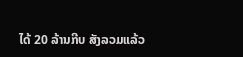ໄດ້ 20 ລ້ານກີບ ສັງລວມແລ້ວ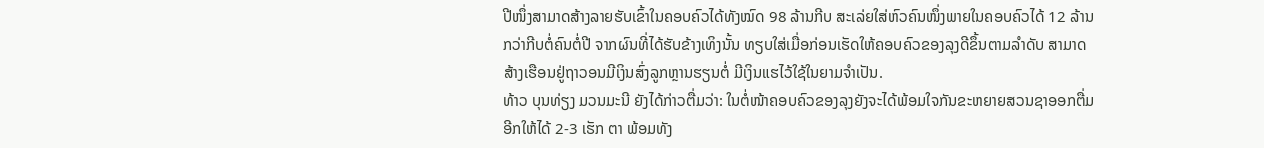ປີໜຶ່ງສາມາດສ້າງລາຍຮັບເຂົ້າໃນຄອບຄົວໄດ້ທັງໝົດ 98 ລ້ານກີບ ສະເລ່ຍໃສ່ຫົວຄົນໜຶ່ງພາຍໃນຄອບຄົວໄດ້ 12 ລ້ານກວ່າກີບຕໍ່ຄົນຕໍ່ປີ ຈາກຜົນທີ່ໄດ້ຮັບຂ້າງເທິງນັ້ນ ທຽບໃສ່ເມື່ອກ່ອນເຮັດໃຫ້ຄອບຄົວຂອງລຸງດີຂຶ້ນຕາມລຳດັບ ສາມາດສ້າງເຮືອນຢູ່ຖາວອນມີເງິນສົ່ງລູກຫຼານຮຽນຕໍ່ ມີເງິນແຮໄວ້ໃຊ້ໃນຍາມຈຳເປັນ.
ທ້າວ ບຸນທ່ຽງ ມວນມະນີ ຍັງໄດ້ກ່າວຕື່ມວ່າ: ໃນຕໍ່ໜ້າຄອບຄົວຂອງລຸງຍັງຈະໄດ້ພ້ອມໃຈກັນຂະຫຍາຍສວນຊາອອກຕື່ມອີກໃຫ້ໄດ້ 2-3 ເຮັກ ຕາ ພ້ອມທັງ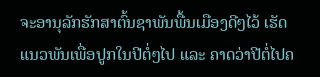ຈະອານຸລັກຮັກສາຕົ້ນຊາພັນພື້ນເມືອງດີໆໄວ້ ເຮັດແນວພັນເພື່ອປູກໃນປີຕໍ່ໆໄປ ແລະ ຄາດວ່າປີຕໍ່ໄປຄ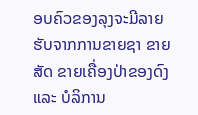ອບຄົວຂອງລຸງຈະມີລາຍຮັບຈາກການຂາຍຊາ ຂາຍສັດ ຂາຍເຄື່ອງປ່າຂອງດົງ ແລະ ບໍລິການ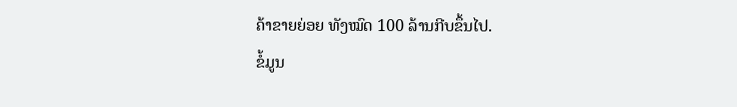ຄ້າຂາຍຍ່ອຍ ທັງໝົດ 100 ລ້ານກີບຂຶ້ນໄປ.
ຂໍ້ມູນ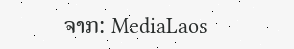ຈາກ: MediaLaos